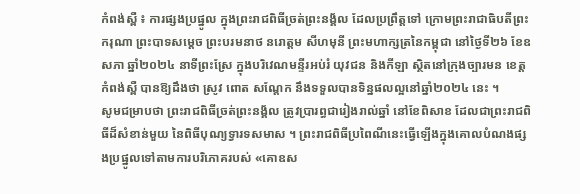កំពង់ស្ពឺ ៖ ការផ្សងប្រផ្នូល ក្នុងព្រះរាជពិធីច្រត់ព្រះនង្គ័ល ដែលប្រព្រឹត្តទៅ ក្រោមព្រះរាជាធិបតីព្រះករុណា ព្រះបាទសម្តេច ព្រះបរមនាថ នរោត្តម សីហមុនី ព្រះមហាក្សត្រនៃកម្ពុជា នៅថ្ងៃទី២៦ ខែឧសភា ឆ្នាំ២០២៤ នាទីព្រះស្រែ ក្នុងបរិវេណមន្ទីរអប់រំ យុវជន និងកីឡា ស្ថិតនៅក្រុងច្បារមន ខេត្តកំពង់ស្ពឺ បានឱ្យដឹងថា ស្រូវ ពោត សណ្តែក នឹងទទួលបានទិន្នផលល្អនៅឆ្នាំ២០២៤ នេះ ។
សូមជម្រាបថា ព្រះរាជពិធីច្រត់ព្រះនង្គ័ល ត្រូវប្រារព្ធជារៀងរាល់ឆ្នាំ នៅខែពិសាខ ដែលជាព្រះរាជពិធីដ៏សំខាន់មួយ នៃពិធីបុណ្យទ្វារទសមាស ។ ព្រះរាជពិធីប្រពៃណីនេះធ្វើឡើងក្នុងគោលបំណងផ្សងប្រផ្នូលទៅតាមការបរិភោគរបស់ «គោឧស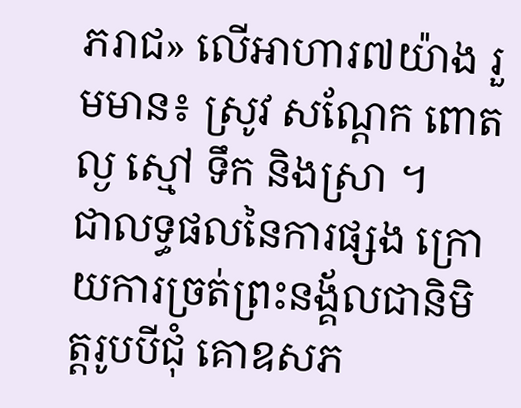ភរាជ» លើអាហារ៧យ៉ាង រួមមាន៖ ស្រូវ សណ្តែក ពោត ល្ង ស្មៅ ទឹក និងស្រា ។
ជាលទ្ធផលនៃការផ្សង ក្រោយការច្រត់ព្រះនង្គ័លជានិមិត្តរូបបីជុំ គោឧសភ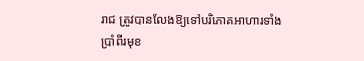រាជ ត្រូវបានលែងឱ្យទៅបរិភោគអាហារទាំង ប្រាំពីរមុខ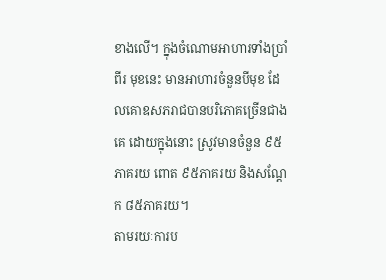ខាងលើ។ ក្នុងចំណោមអាហារទាំងប្រាំពីរ មុខនេះ មានអាហារចំនួនបីមុខ ដែលគោឧសភរាជបានបរិភោគច្រើនជាងគេ ដោយក្នុងនោះ ស្រូវមានចំនួន ៩៥ភាគរយ ពោត ៩៥ភាគរយ និងសណ្ដែក ៨៥ភាគរយ។
តាមរយៈការប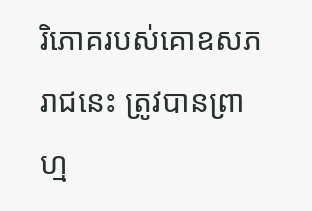រិភោគរបស់គោឧសភរាជនេះ ត្រូវបានព្រាហ្ម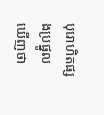បុរោហិតផ្សងប្រផ្នូលឃើញថា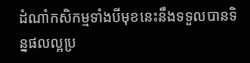ដំណាំកសិកម្មទាំងបីមុខនេះនឹងទទួលបានទិន្នផលល្អប្រ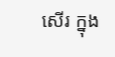សើរ ក្នុង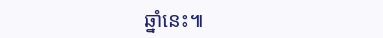ឆ្នាំនេះ៕